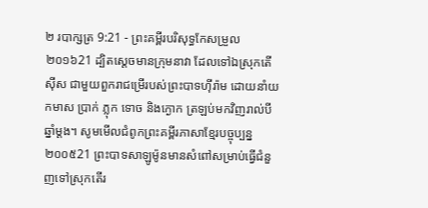២ របាក្សត្រ 9:21 - ព្រះគម្ពីរបរិសុទ្ធកែសម្រួល ២០១៦21 ដ្បិតស្តេចមានក្រុមនាវា ដែលទៅឯស្រុកតើស៊ីស ជាមួយពួករាជម្រើរបស់ព្រះបាទហ៊ីរ៉ាម ដោយនាំយកមាស ប្រាក់ ភ្លុក ទោច និងក្ងោក ត្រឡប់មកវិញរាល់បីឆ្នាំម្តង។ សូមមើលជំពូកព្រះគម្ពីរភាសាខ្មែរបច្ចុប្បន្ន ២០០៥21 ព្រះបាទសាឡូម៉ូនមានសំពៅសម្រាប់ធ្វើជំនួញទៅស្រុកតើរ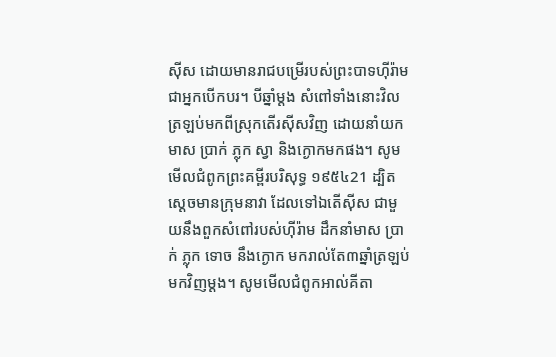ស៊ីស ដោយមានរាជបម្រើរបស់ព្រះបាទហ៊ីរ៉ាម ជាអ្នកបើកបរ។ បីឆ្នាំម្ដង សំពៅទាំងនោះវិលត្រឡប់មកពីស្រុកតើរស៊ីសវិញ ដោយនាំយកមាស ប្រាក់ ភ្លុក ស្វា និងក្ងោកមកផង។ សូមមើលជំពូកព្រះគម្ពីរបរិសុទ្ធ ១៩៥៤21 ដ្បិតស្តេចមានក្រុមនាវា ដែលទៅឯតើស៊ីស ជាមួយនឹងពួកសំពៅរបស់ហ៊ីរ៉ាម ដឹកនាំមាស ប្រាក់ ភ្លុក ទោច នឹងក្ងោក មករាល់តែ៣ឆ្នាំត្រឡប់មកវិញម្តង។ សូមមើលជំពូកអាល់គីតា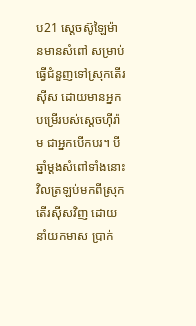ប21 ស្តេចស៊ូឡៃម៉ានមានសំពៅ សម្រាប់ធ្វើជំនួញទៅស្រុកតើរស៊ីស ដោយមានអ្នកបម្រើរបស់ស្តេចហ៊ីរ៉ាម ជាអ្នកបើកបរ។ បីឆ្នាំម្តងសំពៅទាំងនោះវិលត្រឡប់មកពីស្រុកតើរស៊ីសវិញ ដោយនាំយកមាស ប្រាក់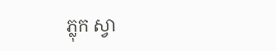ភ្លុក ស្វា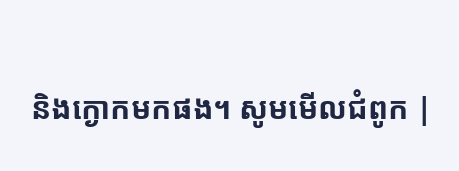និងក្ងោកមកផង។ សូមមើលជំពូក |